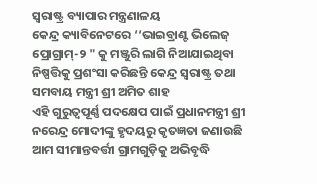ସ୍ଵରାଷ୍ଟ୍ର ବ୍ୟାପାର ମନ୍ତ୍ରଣାଳୟ
କେନ୍ଦ୍ର କ୍ୟାବିନେଟରେ ‘‘ଭାଇବ୍ରାଣ୍ଟ ଭିଲେଜ୍ ପ୍ରୋଗ୍ରାମ୍-୨ " କୁ ମଞ୍ଜୁରି ଲାଗି ନିଆଯାଇଥିବା ନିଷ୍ପତ୍ତିକୁ ପ୍ରଶଂସା କରିଛନ୍ତି କେନ୍ଦ୍ର ସ୍ୱରାଷ୍ଟ୍ର ତଥା ସମବାୟ ମନ୍ତ୍ରୀ ଶ୍ରୀ ଅମିତ ଶାହ
ଏହି ଗୁରୁତ୍ୱପୂର୍ଣ୍ଣ ପଦକ୍ଷେପ ପାଇଁ ପ୍ରଧାନମନ୍ତ୍ରୀ ଶ୍ରୀ ନରେନ୍ଦ୍ର ମୋଦୀଙ୍କୁ ହୃଦୟରୁ କୃତଜ୍ଞତା ଜଣାଉଛି
ଆମ ସୀମାନ୍ତବର୍ତ୍ତୀ ଗ୍ରାମଗୁଡ଼ିକୁ ଅଭିବୃଦ୍ଧି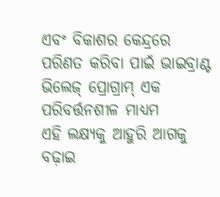ଏବଂ ବିକାଶର କେନ୍ଦ୍ରରେ ପରିଣତ କରିବା ପାଇଁ ଭାଇବ୍ରାଣ୍ଟ ଭିଲେଜ୍ ପ୍ରୋଗ୍ରାମ୍ ଏକ ପରିବର୍ତ୍ତନଶୀଳ ମାଧ୍ୟମ
ଏହି ଲକ୍ଷ୍ୟକୁ ଆହୁରି ଆଗକୁ ବଢ଼ାଇ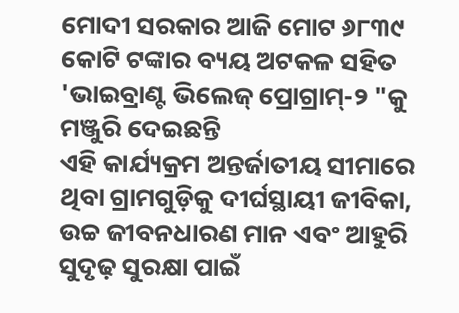ମୋଦୀ ସରକାର ଆଜି ମୋଟ ୬୮୩୯ କୋଟି ଟଙ୍କାର ବ୍ୟୟ ଅଟକଳ ସହିତ 'ଭାଇବ୍ରାଣ୍ଟ ଭିଲେଜ୍ ପ୍ରୋଗ୍ରାମ୍-୨ "କୁ ମଞ୍ଜୁରି ଦେଇଛନ୍ତି
ଏହି କାର୍ଯ୍ୟକ୍ରମ ଅନ୍ତର୍ଜାତୀୟ ସୀମାରେ ଥିବା ଗ୍ରାମଗୁଡ଼ିକୁ ଦୀର୍ଘସ୍ଥାୟୀ ଜୀବିକା, ଉଚ୍ଚ ଜୀବନଧାରଣ ମାନ ଏବଂ ଆହୁରି ସୁଦୃଢ଼ ସୁରକ୍ଷା ପାଇଁ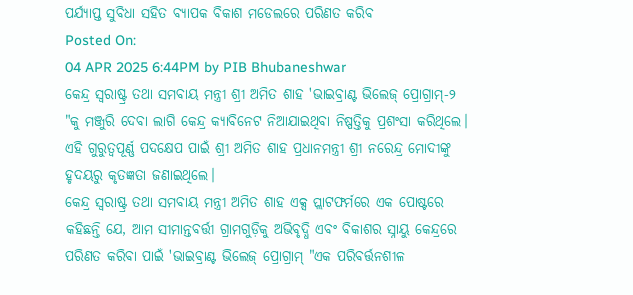ପର୍ଯ୍ୟାପ୍ତ ସୁବିଧା ସହିତ ବ୍ୟାପକ ବିକାଶ ମଡେଲରେ ପରିଣତ କରିବ
Posted On:
04 APR 2025 6:44PM by PIB Bhubaneshwar
କେନ୍ଦ୍ର ସ୍ୱରାଷ୍ଟ୍ର ତଥା ସମବାୟ ମନ୍ତ୍ରୀ ଶ୍ରୀ ଅମିତ ଶାହ 'ଭାଇବ୍ରାଣ୍ଟ ଭିଲେଜ୍ ପ୍ରୋଗ୍ରାମ୍-୨ "କୁ ମଞ୍ଜୁରି ଦେବା ଲାଗି କେନ୍ଦ୍ର କ୍ୟାବିନେଟ ନିଆଯାଇଥିବା ନିଷ୍ପତ୍ତିକୁ ପ୍ରଶଂସା କରିଥିଲେ। ଏହି ଗୁରୁତ୍ୱପୂର୍ଣ୍ଣ ପଦକ୍ଷେପ ପାଇଁ ଶ୍ରୀ ଅମିତ ଶାହ ପ୍ରଧାନମନ୍ତ୍ରୀ ଶ୍ରୀ ନରେନ୍ଦ୍ର ମୋଦୀଙ୍କୁ ହୃଦୟରୁ କୃତଜ୍ଞତା ଜଣାଇଥିଲେ।
କେନ୍ଦ୍ର ସ୍ୱରାଷ୍ଟ୍ର ତଥା ସମବାୟ ମନ୍ତ୍ରୀ ଅମିତ ଶାହ ଏକ୍ସ ପ୍ଲାଟଫର୍ମରେ ଏକ ପୋଷ୍ଟରେ କହିଛନ୍ତି ଯେ, ଆମ ସୀମାନ୍ତବର୍ତ୍ତୀ ଗ୍ରାମଗୁଡ଼ିକୁ ଅଭିବୃଦ୍ଧି ଏବଂ ବିକାଶର ସ୍ନାୟୁ କେନ୍ଦ୍ରରେ ପରିଣତ କରିବା ପାଇଁ 'ଭାଇବ୍ରାଣ୍ଟ ଭିଲେଜ୍ ପ୍ରୋଗ୍ରାମ୍ "ଏକ ପରିବର୍ତ୍ତନଶୀଳ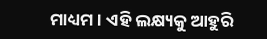ମାଧ୍ୟମ। ଏହି ଲକ୍ଷ୍ୟକୁ ଆହୁରି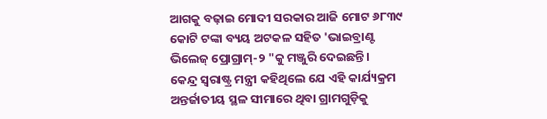ଆଗକୁ ବଢ଼ାଇ ମୋଦୀ ସରକାର ଆଜି ମୋଟ ୬୮୩୯ କୋଟି ଟଙ୍କା ବ୍ୟୟ ଅଟକଳ ସହିତ 'ଭାଇବ୍ରାଣ୍ଟ ଭିଲେଜ୍ ପ୍ରୋଗ୍ରାମ୍-୨ "କୁ ମଞ୍ଜୁରି ଦେଇଛନ୍ତି।
କେନ୍ଦ୍ର ସ୍ୱରାଷ୍ଟ୍ର ମନ୍ତ୍ରୀ କହିଥିଲେ ଯେ ଏହି କାର୍ଯ୍ୟକ୍ରମ ଅନ୍ତର୍ଜାତୀୟ ସ୍ଥଳ ସୀମାରେ ଥିବା ଗ୍ରାମଗୁଡ଼ିକୁ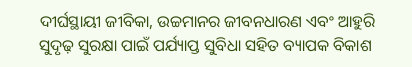ଦୀର୍ଘସ୍ଥାୟୀ ଜୀବିକା, ଉଚ୍ଚମାନର ଜୀବନଧାରଣ ଏବଂ ଆହୁରି ସୁଦୃଢ଼ ସୁରକ୍ଷା ପାଇଁ ପର୍ଯ୍ୟାପ୍ତ ସୁବିଧା ସହିତ ବ୍ୟାପକ ବିକାଶ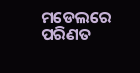ମଡେଲରେ ପରିଣତ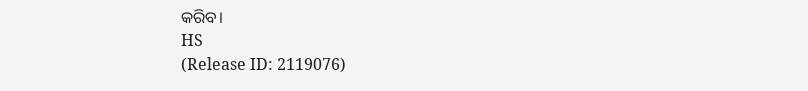କରିବ।
HS
(Release ID: 2119076)